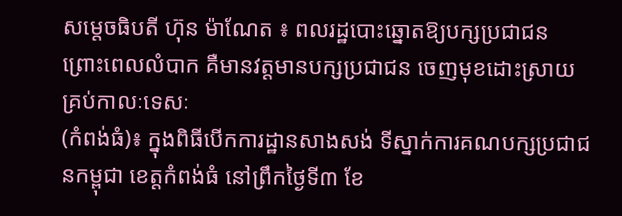សម្តេចធិបតី ហ៊ុន ម៉ាណែត ៖ ពលរដ្ឋបោះឆ្នោតឱ្យបក្សប្រជាជន ព្រោះពេលលំបាក គឺមានវត្តមានបក្សប្រជាជន ចេញមុខដោះស្រាយគ្រប់កាលៈទេសៈ
(កំពង់ធំ)៖ ក្នុងពិធីបើកការដ្ឋានសាងសង់ ទីស្នាក់ការគណបក្សប្រជាជនកម្ពុជា ខេត្តកំពង់ធំ នៅព្រឹកថ្ងៃទី៣ ខែ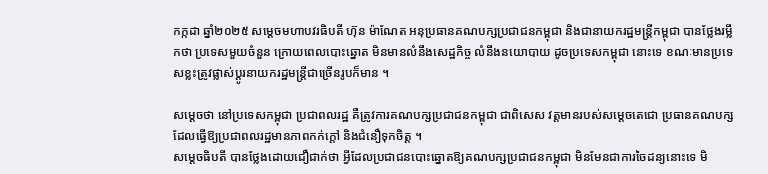កក្កដា ឆ្នាំ២០២៥ សម្តេចមហាបវរធិបតី ហ៊ុន ម៉ាណែត អនុប្រធានគណបក្សប្រជាជនកម្ពុជា និងជានាយករដ្ឋមន្ត្រីកម្ពុជា បានថ្លែងរម្លឹកថា ប្រទេសមួយចំនួន ក្រោយពេលបោះឆ្នោត មិនមានលំនឹងសេដ្ឋកិច្ច លំនឹងនយោបាយ ដូចប្រទេសកម្ពុជា នោះទេ ខណៈមានប្រទេសខ្លះត្រូវផ្លាស់ប្តូរនាយករដ្ឋមន្ត្រីជាច្រើនរូបក៏មាន ។

សម្តេចថា នៅប្រទេសកម្ពុជា ប្រជាពលរដ្ឋ គឺត្រូវការគណបក្សប្រជាជនកម្ពុជា ជាពិសេស វត្តមានរបស់សម្តេចតេជោ ប្រធានគណបក្ស ដែលធ្វើឱ្យប្រជាពលរដ្ឋមានភាពកក់ក្តៅ និងជំនឿទុកចិត្ត ។
សម្តេចធិបតី បានថ្លែងដោយជឿជាក់ថា អ្វីដែលប្រជាជនបោះឆ្នោតឱ្យគណបក្សប្រជាជនកម្ពុជា មិនមែនជាការចៃដន្យនោះទេ មិ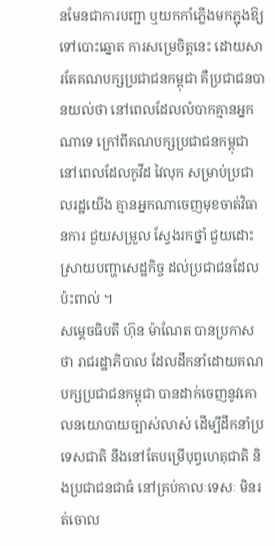នមែនជាការបញ្ជា ឬយកកាំភ្លើងមកភ្ជុងឱ្យទៅបោះឆ្នោត ការសម្រេចិត្តនេះ ដោយសារតែគណបក្សប្រជាជនកម្ពុជា គឺប្រជាជនបានយល់ថា នៅពេលដែលលំបាកគ្មានអ្នកណាទេ ក្រៅពីគណបក្សប្រជាជនកម្ពុជា នៅពេលដែលកូវីដ វៃលុក សម្រាប់ប្រជាលរដ្ឋយើង គ្មានអ្នកណាចេញមុខចាត់វិធានការ ជួយសម្រួល ស្វែងរកថ្នាំ ជួយដោះស្រាយបញ្ហាសេដ្ឋកិច្ច ដល់ប្រជាជនដែលប៉ះពាល់ ។
សម្តេចធិបតី ហ៊ុន ម៉ាណែត បានប្រកាសថា រាជរដ្ឋាភិបាល ដែលដឹកនាំដោយគណបក្សប្រជាជនកម្ពុជា បានដាក់ចេញនូវគោលនយោបាយច្បាស់លាស់ ដើម្បីដឹកនាំប្រទេសជាតិ នឹងនៅតែបម្រើបុព្វហេតុជាតិ និងប្រជាជនជាធំ នៅគ្រប់កាលៈទេសៈ មិនរត់ចោល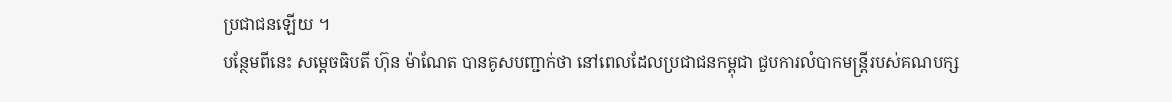ប្រជាជនឡើយ ។
បន្ថែមពីនេះ សម្តេចធិបតី ហ៊ុន ម៉ាណែត បានគូសបញ្ជាក់ថា នៅពេលដែលប្រជាជនកម្ពុជា ជួបការលំបាកមន្ត្រីរបស់គណបក្ស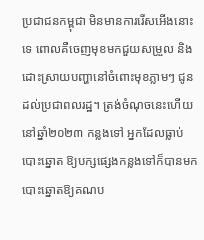ប្រជាជនកម្ពុជា មិនមានការរើសអើងនោះទេ ពោលគឺចេញមុខមកជួយសម្រួល និងដោះស្រាយបញ្ហានៅចំពោះមុខភ្លាមៗ ជូនដល់ប្រជាពលរដ្ឋ។ ត្រង់ចំណុចនេះហើយនៅឆ្នាំ២០២៣ កន្លងទៅ អ្នកដែលធ្លាប់បោះឆ្នោត ឱ្យបក្សផ្សេងកន្លងទៅក៏បានមកបោះឆ្នោតឱ្យគណប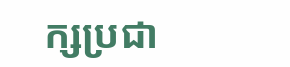ក្សប្រជា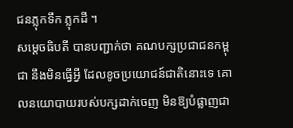ជនភ្លុកទឹក ភ្លុកដី ។
សម្តេចធិបតី បានបញ្ជាក់ថា គណបក្សប្រជាជនកម្ពុជា នឹងមិនធ្វើអ្វី ដែលខូចប្រយោជន៍ជាតិនោះទេ គោលនយោបាយរបស់បក្សដាក់ចេញ មិនឱ្យបំផ្លាញជា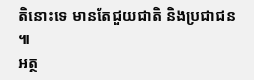តិនោះទេ មានតែជួយជាតិ និងប្រជាជន ៕
អត្ថ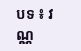បទ ៖ វណ្ណ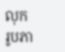លុក
រូបភា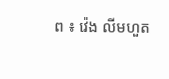ព ៖ វ៉េង លីមហួត